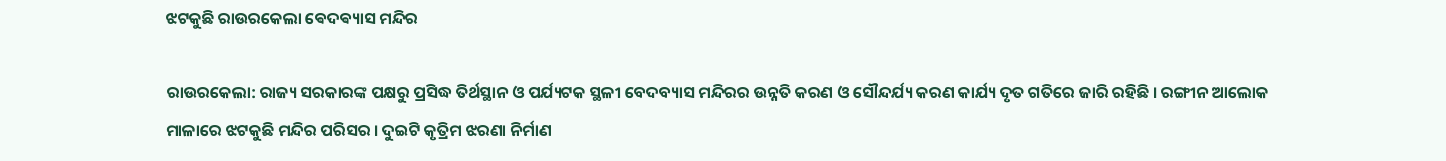ଝଟକୁଛି ରାଉରକେଲା ଵେଦଵ୍ୟାସ ମନ୍ଦିର

ରାଉରକେଲା: ରାଜ୍ୟ ସରକାରଙ୍କ ପକ୍ଷରୁ ପ୍ରସିଦ୍ଧ ତିର୍ଥସ୍ଥାନ ଓ ପର୍ଯ୍ୟଟକ ସ୍ଥଳୀ ବେଦବ୍ୟାସ ମନ୍ଦିରର ଉନ୍ନତି କରଣ ଓ ସୌନ୍ଦର୍ଯ୍ୟ କରଣ କାର୍ଯ୍ୟ ଦୃତ ଗତିରେ ଜାରି ରହିଛି । ରଙ୍ଗୀନ ଆଲୋକ ମାଳାରେ ଝଟକୁଛି ମନ୍ଦିର ପରିସର । ଦୁଇଟି କୃତ୍ରିମ ଝରଣା ନିର୍ମାଣ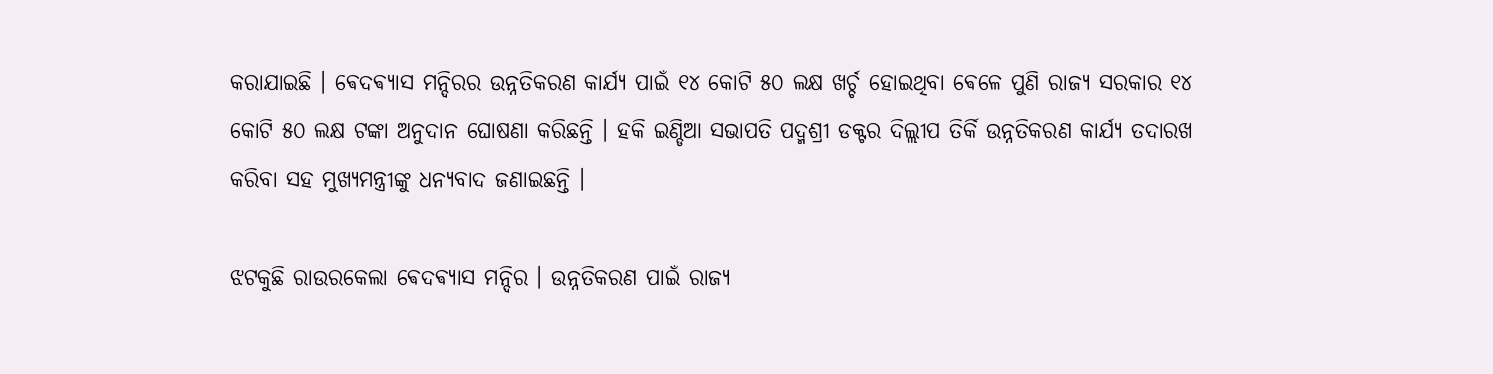କରାଯାଇଛି । ଵେଦଵ୍ୟାସ ମନ୍ଦିରର ଉନ୍ନତିକରଣ କାର୍ଯ୍ୟ ପାଇଁ ୧୪ କୋଟି ୫୦ ଲକ୍ଷ ଖର୍ଚ୍ଚ ହୋଇଥିବା ଵେଳେ ପୁଣି ରାଜ୍ୟ ସରକାର ୧୪ କୋଟି ୫୦ ଲକ୍ଷ ଟଙ୍କା ଅନୁଦାନ ଘୋଷଣା କରିଛନ୍ତି । ହକି ଇଣ୍ଡିଆ ସଭାପତି ପଦ୍ମଶ୍ରୀ ଡକ୍ଟର ଦିଲ୍ଲୀପ ତିର୍କି ଉନ୍ନତିକରଣ କାର୍ଯ୍ୟ ତଦାରଖ କରିବା ସହ ମୁଖ୍ୟମନ୍ତ୍ରୀଙ୍କୁ ଧନ୍ୟବାଦ ଜଣାଇଛନ୍ତି ।

ଝଟକୁଛି ରାଉରକେଲା ଵେଦଵ୍ୟାସ ମନ୍ଦିର । ଉନ୍ନତିକରଣ ପାଇଁ ରାଜ୍ୟ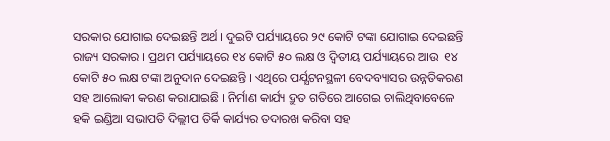ସରକାର ଯୋଗାଇ ଦେଇଛନ୍ତି ଅର୍ଥ । ଦୁଇଟି ପର୍ଯ୍ୟାୟରେ ୨୯ କୋଟି ଟଙ୍କା ଯୋଗାଇ ଦେଇଛନ୍ତି ରାଜ୍ୟ ସରକାର । ପ୍ରଥମ ପର୍ଯ୍ୟାୟରେ ୧୪ କୋଟି ୫୦ ଲକ୍ଷ ଓ ଦ୍ବିତୀୟ ପର୍ଯ୍ୟାୟରେ ଆଉ  ୧୪ କୋଟି ୫୦ ଲକ୍ଷ ଟଙ୍କା ଅନୁଦାନ ଦେଇଛନ୍ତି । ଏଥିରେ ପର୍ଯ୍ଯଟନସ୍ଥଳୀ ବେଦବ୍ୟାସର ଉନ୍ନତିକରଣ ସହ ଆଲୋକୀ କରଣ କରାଯାଇଛି । ନିର୍ମାଣ କାର୍ଯ୍ୟ ଦ୍ରୁତ ଗତିରେ ଆଗେଇ ଚାଲିଥିବାବେଳେ ହକି ଇଣ୍ଡିଆ ସଭାପତି ଦିଲ୍ଲୀପ ତିର୍କି କାର୍ଯ୍ୟର ତଦାରଖ କରିବା ସହ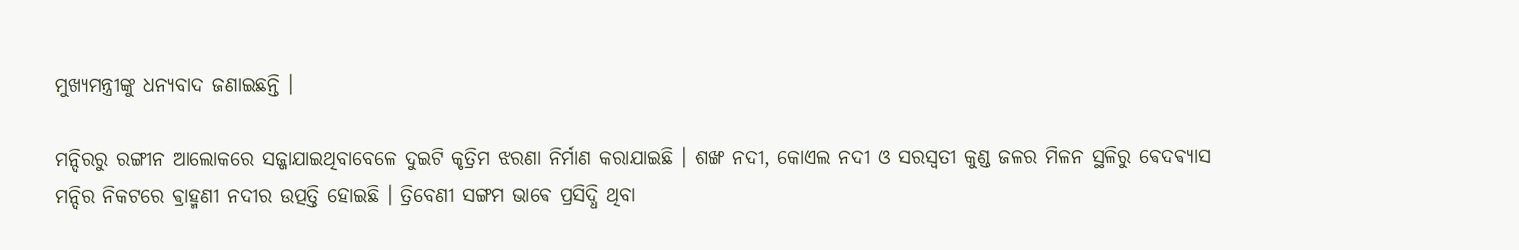ମୁଖ୍ୟମନ୍ତ୍ରୀଙ୍କୁ ଧନ୍ୟବାଦ ଜଣାଇଛନ୍ତି ।

ମନ୍ଦିରରୁ ରଙ୍ଗୀନ ଆଲୋକରେ ସଜ୍ଜାଯାଇଥିବାବେଳେ ଦୁଇଟି କୃତ୍ରିମ ଝରଣା ନିର୍ମାଣ କରାଯାଇଛି । ଶଙ୍ଖ ନଦୀ, କୋଏଲ ନଦୀ ଓ ସରସ୍ବତୀ କୁଣ୍ଡ ଜଳର ମିଳନ ସ୍ଥଳିରୁ ଵେଦଵ୍ୟାସ ମନ୍ଦିର ନିକଟରେ ଵ୍ରାହ୍ମଣୀ ନଦୀର ଉତ୍ପତ୍ତି ହୋଇଛି । ତ୍ରିବେଣୀ ସଙ୍ଗମ ଭାଵେ ପ୍ରସିଦ୍ଧି ଥିବା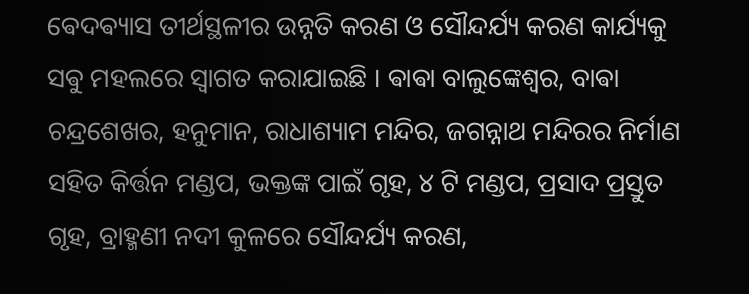ଵେଦଵ୍ୟାସ ତୀର୍ଥସ୍ଥଳୀର ଉନ୍ନତି କରଣ ଓ ସୌନ୍ଦର୍ଯ୍ୟ କରଣ କାର୍ଯ୍ୟକୁ ସଵୁ ମହଲରେ ସ୍ଵାଗତ କରାଯାଇଛି । ଵାଵା ବାଲୁଙ୍କେଶ୍ୱର, ବାଵା ଚନ୍ଦ୍ରଶେଖର, ହନୁମାନ, ରାଧାଶ୍ୟାମ ମନ୍ଦିର, ଜଗନ୍ନାଥ ମନ୍ଦିରର ନିର୍ମାଣ ସହିତ କିର୍ତ୍ତନ ମଣ୍ଡପ, ଭକ୍ତଙ୍କ ପାଇଁ ଗୃହ, ୪ ଟି ମଣ୍ଡପ, ପ୍ରସାଦ ପ୍ରସ୍ତୁତ ଗୃହ, ବ୍ରାହ୍ମଣୀ ନଦୀ କୁଳରେ ସୌନ୍ଦର୍ଯ୍ୟ କରଣ,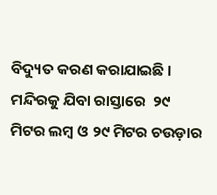ବିଦ୍ୟୁତ କରଣ କରାଯାଇଛି । ମନ୍ଦିରକୁ ଯିବା ରାସ୍ତାରେ  ୨୯ ମିଟର ଲମ୍ବ ଓ ୨୯ ମିଟର ଚଉଡ଼ାର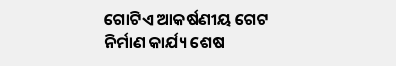ଗୋଟିଏ ଆକର୍ଷଣୀୟ ଗେଟ ନିର୍ମାଣ କାର୍ଯ୍ୟ ଶେଷ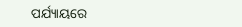ପର୍ଯ୍ୟାୟରେ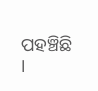ପହଞ୍ଚିଛି ।